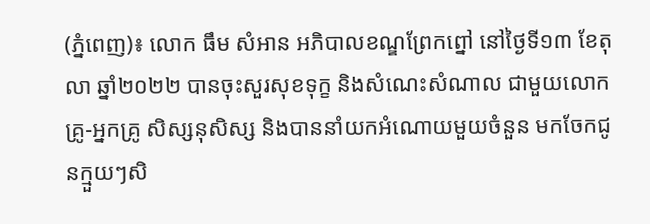(ភ្នំពេញ)៖ លោក ធឹម សំអាន អភិបាលខណ្ឌព្រែកព្នៅ នៅថ្ងៃទី១៣ ខែតុលា ឆ្នាំ២០២២ បានចុះសួរសុខទុក្ខ និងសំណេះសំណាល ជាមួយលោកគ្រូ-អ្នកគ្រូ សិស្សនុសិស្ស និងបាននាំយកអំណោយមួយចំនួន មកចែកជូនក្មួយៗសិ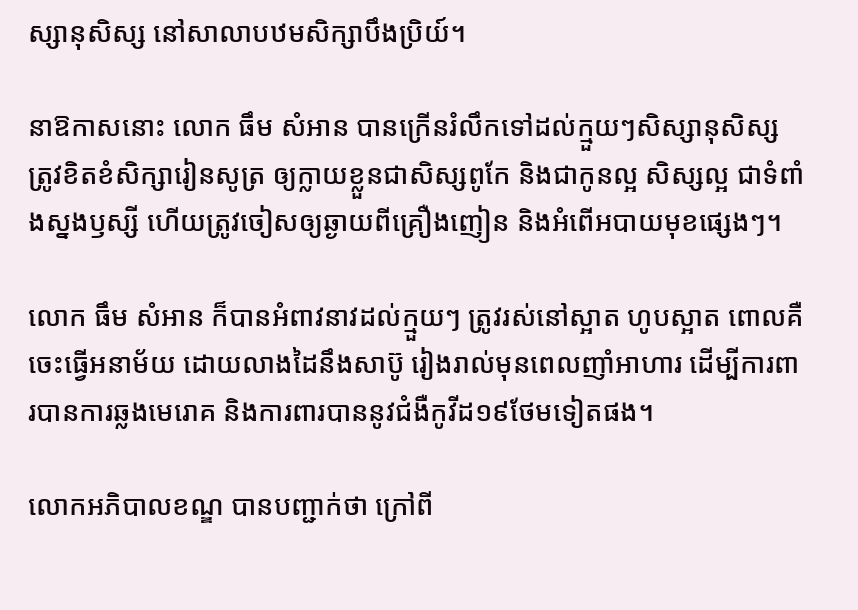ស្សានុសិស្ស នៅសាលាបឋមសិក្សាបឹងប្រិយ៍។

នាឱកាសនោះ លោក ធឹម សំអាន បានក្រើនរំលឹកទៅដល់ក្មួយៗសិស្សានុសិស្ស ត្រូវខិតខំសិក្សារៀនសូត្រ ឲ្យក្លាយខ្លួនជាសិស្សពូកែ និងជាកូនល្អ សិស្សល្អ ជាទំពាំងស្នងឫស្សី ហើយត្រូវចៀសឲ្យឆ្ងាយពីគ្រឿងញៀន និងអំពើអបាយមុខផ្សេងៗ។

លោក ធឹម សំអាន ក៏បានអំពាវនាវដល់ក្មួយៗ ត្រូវរស់នៅស្អាត ហូបស្អាត ពោលគឺចេះធ្វើអនាម័យ ដោយលាងដៃនឹងសាប៊ូ រៀងរាល់មុនពេលញាំអាហារ ដើម្បីការពារបានការឆ្លងមេរោគ និងការពារបាននូវជំងឺកូវីដ១៩ថែមទៀតផង។

លោកអភិបាលខណ្ឌ បានបញ្ជាក់ថា ក្រៅពី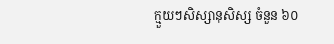ក្មួយៗសិស្សានុសិស្ស ចំនួន ៦០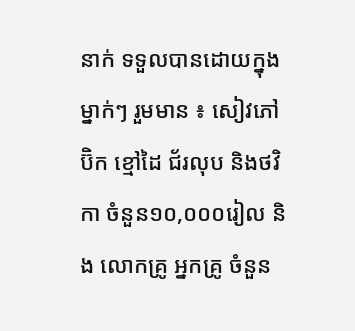នាក់ ទទួលបានដោយក្នុងម្នាក់ៗ រួមមាន ៖ សៀវភៅ ប៊ិក ខ្មៅដៃ ជ័រលុប និងថវិកា ចំនួន១០,០០០រៀល និង លោកគ្រូ អ្នកគ្រូ ចំនួន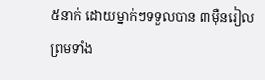៥នាក់ ដោយម្នាក់ៗទទួលបាន ៣ម៉ឺនរៀល ព្រមទាំង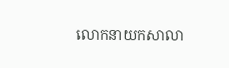លោកនាយកសាលា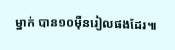ម្នាក់ បាន១០ម៉ឺនរៀលផងដែរ៕